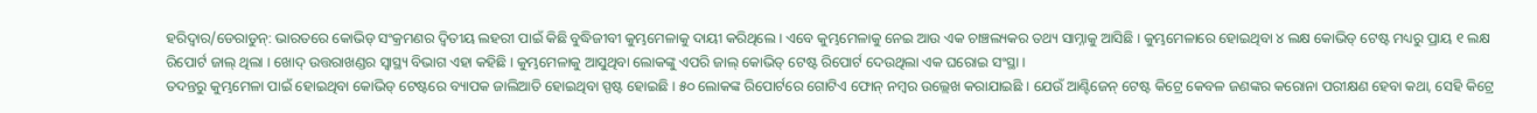ହରିଦ୍ୱାର/ଡେରାଡୁନ୍: ଭାରତରେ କୋଭିଡ୍ ସଂକ୍ରମଣର ଦ୍ୱିତୀୟ ଲହରୀ ପାଇଁ କିଛି ବୁଦ୍ଧିଜୀବୀ କୁମ୍ଭମେଳାକୁ ଦାୟୀ କରିଥିଲେ । ଏବେ କୁମ୍ଭମେଳାକୁ ନେଇ ଆଉ ଏକ ଚାଞ୍ଚଲ୍ୟକର ତଥ୍ୟ ସାମ୍ନାକୁ ଆସିଛି । କୁମ୍ଭମେଳାରେ ହୋଇଥିବା ୪ ଲକ୍ଷ କୋଭିଡ୍ ଟେଷ୍ଟ ମଧ୍ୟରୁ ପ୍ରାୟ ୧ ଲକ୍ଷ ରିପୋର୍ଟ ଜାଲ୍ ଥିଲା । ଖୋଦ୍ ଉତ୍ତରାଖଣ୍ଡର ସ୍ୱାସ୍ଥ୍ୟ ବିଭାଗ ଏହା କହିଛି । କୁମ୍ଭମେଳାକୁ ଆସୁଥିବା ଲୋକଙ୍କୁ ଏପରି ଜାଲ୍ କୋଭିଡ୍ ଟେଷ୍ଟ ରିପୋର୍ଟ ଦେଉଥିଲା ଏକ ଘରୋଇ ସଂସ୍ଥା ।
ତଦନ୍ତରୁ କୁମ୍ଭମେଳା ପାଇଁ ହୋଇଥିବା କୋଭିଡ୍ ଟେଷ୍ଟରେ ବ୍ୟାପକ ଜାଲିଆତି ହୋଇଥିବା ସ୍ପଷ୍ଟ ହୋଇଛି । ୫୦ ଲୋକଙ୍କ ରିପୋର୍ଟରେ ଗୋଟିଏ ଫୋନ୍ ନମ୍ବର ଉଲ୍ଲେଖ କରାଯାଇଛି । ଯେଉଁ ଆଣ୍ଟିଜେନ୍ ଟେଷ୍ଟ କିଟ୍ରେ କେବଳ ଜଣଙ୍କର କରୋନା ପରୀକ୍ଷଣ ହେବା କଥା, ସେହି କିଟ୍ରେ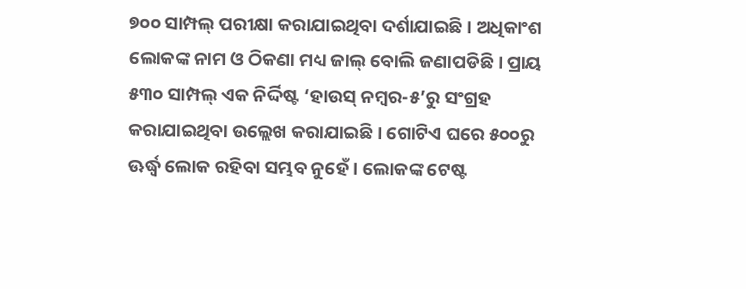୭୦୦ ସାମ୍ପଲ୍ ପରୀକ୍ଷା କରାଯାଇଥିବା ଦର୍ଶାଯାଇଛି । ଅଧିକାଂଶ ଲୋକଙ୍କ ନାମ ଓ ଠିକଣା ମଧ୍ୟ ଜାଲ୍ ବୋଲି ଜଣାପଡିଛି । ପ୍ରାୟ ୫୩୦ ସାମ୍ପଲ୍ ଏକ ନିର୍ଦ୍ଦିଷ୍ଟ ‘ହାଉସ୍ ନମ୍ବର-୫’ରୁ ସଂଗ୍ରହ କରାଯାଇଥିବା ଉଲ୍ଲେଖ କରାଯାଇଛି । ଗୋଟିଏ ଘରେ ୫୦୦ରୁ ଊର୍ଦ୍ଧ୍ୱ ଲୋକ ରହିବା ସମ୍ଭବ ନୁହେଁ । ଲୋକଙ୍କ ଟେଷ୍ଟ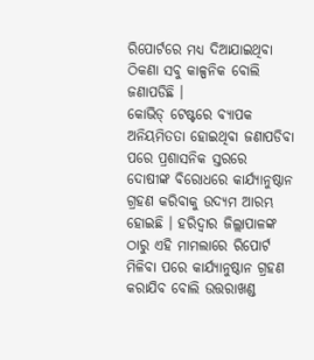ରିପୋର୍ଟରେ ମଧ୍ୟ ଦିଆଯାଇଥିବା ଠିକଣା ସବୁ କାଳ୍ପନିକ ବୋଲି ଜଣାପଡିଛି ।
କୋଭିଡ୍ ଟେଷ୍ଟରେ ବ୍ୟାପକ ଅନିୟମିତତା ହୋଇଥିବା ଜଣାପଡିବା ପରେ ପ୍ରଶାସନିକ ସ୍ତରରେ ଦୋଷୀଙ୍କ ବିରୋଧରେ କାର୍ଯ୍ୟାନୁଷ୍ଠାନ ଗ୍ରହଣ କରିବାକୁ ଉଦ୍ୟମ ଆରମ୍ଭ ହୋଇଛି । ହରିଦ୍ୱାର ଜିଲ୍ଲାପାଳଙ୍କ ଠାରୁ ଏହି ମାମଲାରେ ରିପୋର୍ଟ ମିଳିବା ପରେ କାର୍ଯ୍ୟାନୁଷ୍ଠାନ ଗ୍ରହଣ କରାଯିବ ବୋଲି ଉତ୍ତରାଖଣ୍ଡ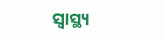ସ୍ୱାସ୍ଥ୍ୟ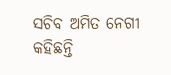ସଚିବ ଅମିତ ନେଗୀ କହିଛନ୍ତି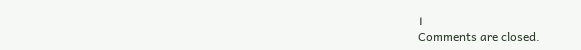।
Comments are closed.